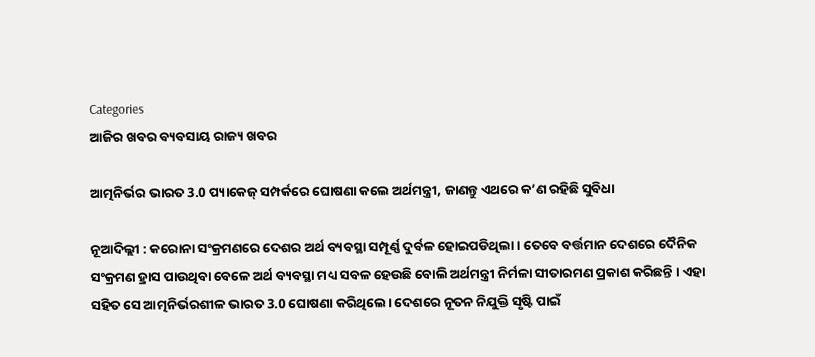Categories
ଆଜିର ଖବର ବ୍ୟବସାୟ ରାଜ୍ୟ ଖବର

ଆତ୍ମନିର୍ଭର ଭାରତ 3.0 ପ୍ୟାକେଜ୍‌ ସମ୍ପର୍କରେ ଘୋଷଣା କଲେ ଅର୍ଥମନ୍ତ୍ରୀ, ଜାଣନ୍ତୁ ଏଥରେ କ’ଣ ରହିଛି ସୁବିଧା

ନୂଆଦିଲ୍ଲୀ : କରୋନା ସଂକ୍ରମଣରେ ଦେଶର ଅର୍ଥ ବ୍ୟବସ୍ଥା ସମ୍ପୂର୍ଣ୍ଣ ଦୁର୍ବଳ ହୋଇପଡିଥିଲା । ତେବେ ବର୍ତ୍ତମାନ ଦେଶରେ ଦୈନିକ ସଂକ୍ରମଣ ହ୍ରାସ ପାଉଥିବା ବେଳେ ଅର୍ଥ ବ୍ୟବସ୍ଥା ମଧ୍ୟ ସବଳ ହେଉଛି ବୋଲି ଅର୍ଥମନ୍ତ୍ରୀ ନିର୍ମଳା ସୀତାରମଣ ପ୍ରକାଶ କରିଛନ୍ତି । ଏହା ସହିତ ସେ ଆତ୍ମନିର୍ଭରଶୀଳ ଭାରତ 3.0 ଘୋଷଣା କରିଥିଲେ। ଦେଶରେ ନୂତନ ନିଯୁକ୍ତି ସୃଷ୍ଟି ପାଇଁ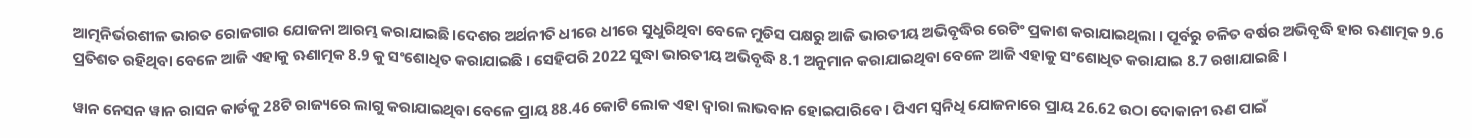ଆତ୍ମନିର୍ଭରଶୀଳ ଭାରତ ରୋଜଗାର ଯୋଜନା ଆରମ୍ଭ କରାଯାଇଛି।ଦେଶର ଅର୍ଥନୀତି ଧୀରେ ଧୀରେ ସୁଧୁରିଥିବା ବେଳେ ମୁଡିସ ପକ୍ଷରୁ ଆଜି ଭାରତୀୟ ଅଭିବୃଦ୍ଧିର ରେଟିଂ ପ୍ରକାଶ କରାଯାଇଥିଲା । ପୂର୍ବରୁ ଚଳିତ ବର୍ଷର ଅଭିବୃଦ୍ଧି ହାର ଋଣାତ୍ମକ 9.6 ପ୍ରତିଶତ ରହିଥିବା ବେଳେ ଆଜି ଏହାକୁ ଋଣାତ୍ମକ 8.9 କୁ ସଂଶୋଧିତ କରାଯାଇଛି । ସେହିପରି 2022 ସୁଦ୍ଧା ଭାରତୀୟ ଅଭିବୃଦ୍ଧି 8.1 ଅନୁମାନ କରାଯାଇଥିବା ବେଳେ ଆଜି ଏହାକୁ ସଂଶୋଧିତ କରାଯାଇ 8.7 ରଖାଯାଇଛି ।

ୱାନ ନେସନ ୱାନ ରାସନ କାର୍ଡକୁ 28ଟି ରାଜ୍ୟରେ ଲାଗୁ କରାଯାଇଥିବା ବେଳେ ପ୍ରାୟ 88.46 କୋଟି ଲୋକ ଏହା ଦ୍ୱାରା ଲାଭବାନ ହୋଇପାରିବେ । ପିଏମ ସ୍ୱନିଧି ଯୋଜନାରେ ପ୍ରାୟ 26.62 ଉଠା ଦୋକାନୀ ଋଣ ପାଇଁ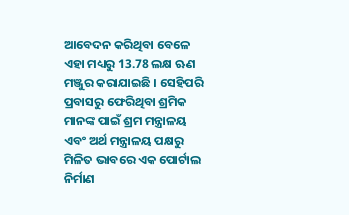ଆବେଦନ କରିଥିବା ବେଳେ ଏହା ମଧ୍ୟରୁ 13.78 ଲକ୍ଷ ଋଣ ମଞ୍ଜୁର କରାଯାଇଛି । ସେହିପରି ପ୍ରବାସରୁ ଫେରିଥିବା ଶ୍ରମିକ ମାନଙ୍କ ପାଇଁ ଶ୍ରମ ମନ୍ତ୍ରାଳୟ ଏବଂ ଅର୍ଥ ମନ୍ତ୍ରାଳୟ ପକ୍ଷରୁ ମିଳିତ ଭାବରେ ଏକ ପୋର୍ଟାଲ ନିର୍ମାଣ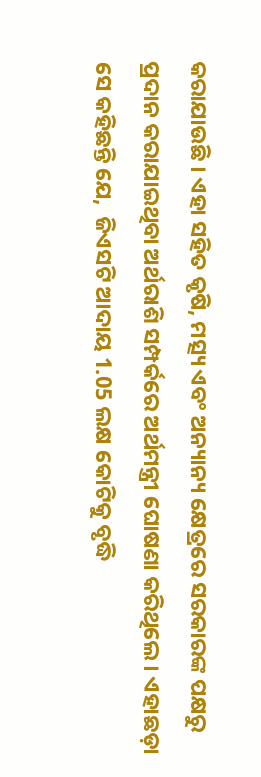କରାଯାଉଛି । ଏହା ସହିତ କୃଷି, ମତ୍ସ୍ୟ ଏବଂ ଅନ୍ୟାନ୍ୟ କ୍ଷେତ୍ରରେ ସରକାରଙ୍କ ପକ୍ଷରୁ ପ୍ରଦାନ କରାଯାଇଥିବା ଅର୍ଥରାଶି ସମ୍ପର୍କରେ ଅର୍ଥମନ୍ତ୍ରୀ ଘୋଷଣା କରିଥିଲେ । ଏହାଛଡ଼ା ସେ କହିଛନ୍ତି ଯେ,  ଜିଏସଟି ଆଦାୟ 1.05 ଲକ୍ଷ କୋଟିକୁ ବୃଦ୍ଧି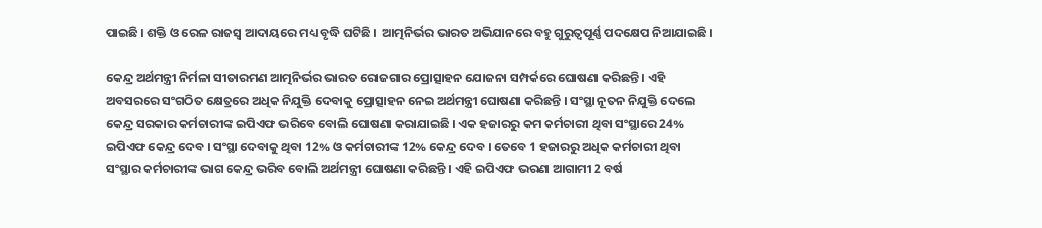ପାଇଛି । ଶକ୍ତି ଓ ରେଳ ରାଜସ୍ୱ ଆଦାୟରେ ମଧ୍ୟ ବୃଦ୍ଧି ଘଟିଛି ।  ଆତ୍ମନିର୍ଭର ଭାରତ ଅଭିଯାନରେ ବହୁ ଗୁରୁତ୍ୱପୂର୍ଣ୍ଣ ପଦକ୍ଷେପ ନିଆଯାଇଛି ।

କେନ୍ଦ୍ର ଅର୍ଥମନ୍ତ୍ରୀ ନିର୍ମଳା ସୀତାରମଣ ଆତ୍ମନିର୍ଭର ଭାରତ ରୋଜଗାର ପ୍ରୋତ୍ସାହନ ଯୋଜନା ସମ୍ପର୍କରେ ଘୋଷଣା କରିଛନ୍ତି । ଏହି ଅବସରରେ ସଂଗଠିତ କ୍ଷେତ୍ରରେ ଅଧିକ ନିଯୁକ୍ତି ଦେବାକୁ ପ୍ରୋତ୍ସାହନ ନେଇ ଅର୍ଥମନ୍ତ୍ରୀ ଘୋଷଣା କରିଛନ୍ତି । ସଂସ୍ଥା ନୂତନ ନିଯୁକ୍ତି ଦେଲେ କେନ୍ଦ୍ର ସରକାର କର୍ମଚାରୀଙ୍କ ଇପିଏଫ ଭରିବେ ବୋଲି ଘୋଷଣା କରାଯାଇଛି । ଏକ ହଜାରରୁ କମ କର୍ମଚାରୀ ଥିବା ସଂସ୍ଥାରେ 24% ଇପିଏଫ କେନ୍ଦ୍ର ଦେବ । ସଂସ୍ଥା ଦେବାକୁ ଥିବା 12% ଓ କର୍ମଚାରୀଙ୍କ 12% କେନ୍ଦ୍ର ଦେବ । ତେବେ 1 ହଜାରରୁ ଅଧିକ କର୍ମଚାରୀ ଥିବା ସଂସ୍ଥାର କର୍ମଚାରୀଙ୍କ ଭାଗ କେନ୍ଦ୍ର ଭରିବ ବୋଲି ଅର୍ଥମନ୍ତ୍ରୀ ଘୋଷଣା କରିଛନ୍ତି । ଏହି ଇପିଏଫ ଭରଣା ଆଗାମୀ 2 ବର୍ଷ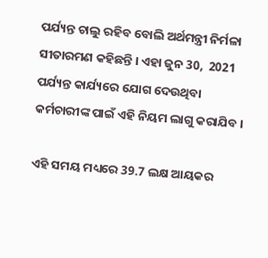ପର୍ଯ୍ୟନ୍ତ ଚାଲୁ ରହିବ ବୋଲି ଅର୍ଥମନ୍ତ୍ରୀ ନିର୍ମଳା ସୀତାରମଣ କହିଛନ୍ତି । ଏହା ଜୁନ 30,  2021 ପର୍ଯ୍ୟନ୍ତ କାର୍ଯ୍ୟରେ ଯୋଗ ଦେଉଥିବା କର୍ମଚାରୀଙ୍କ ପାଇଁ ଏହି ନିୟମ ଲାଗୁ କରାଯିବ ।

ଏହି ସମୟ ମଧ୍ୟରେ 39.7 ଲକ୍ଷ ଆୟକର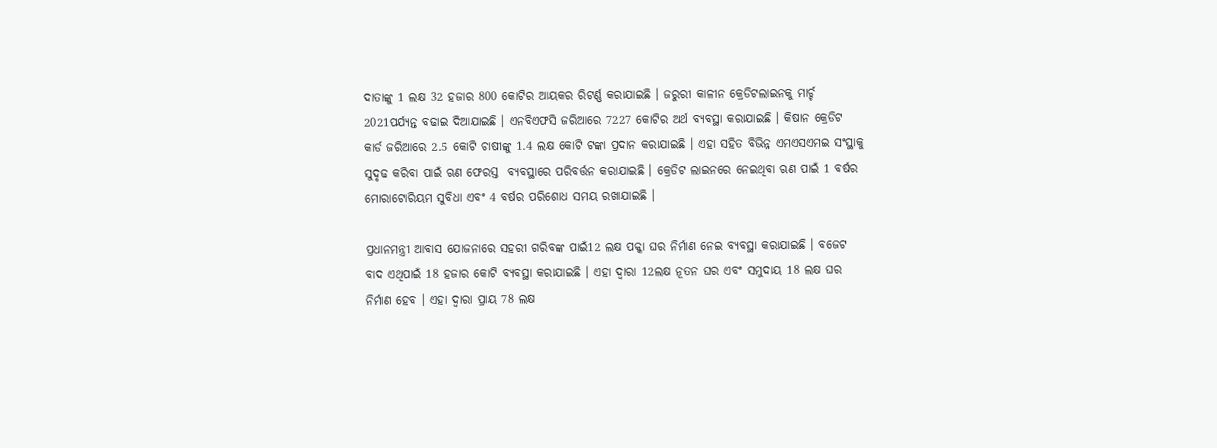ଦାତାଙ୍କୁ 1 ଲକ୍ଷ 32 ହଜାର 800 କୋଟିର ଆୟକର ରିଟର୍ଣ୍ଣ କରାଯାଇଛି । ଜରୁରୀ କାଳୀନ କ୍ରେଡିଟଲାଇନକୁ ମାର୍ଚ୍ଚ 2021ପର୍ଯ୍ୟନ୍ତ ବଢାଇ ଦିଆଯାଇଛି । ଏନବିଏଫସି ଜରିଆରେ 7227 କୋଟିର ଅର୍ଥ ବ୍ୟବସ୍ଥା କରାଯାଇଛି । କିଷାନ କ୍ରେଡିଟ କାର୍ଡ ଜରିଆରେ 2.5 କୋଟି ଚାଷୀଙ୍କୁ 1.4 ଲକ୍ଷ କୋଟି ଟଙ୍କା ପ୍ରଦାନ କରାଯାଇଛି । ଏହା ସହିତ ବିଭିନ୍ନ ଏମଏସଏମଇ ସଂସ୍ଥାକୁ ସୁଦୃଢ କରିବା ପାଇଁ ଋଣ ଫେରସ୍ତ  ବ୍ୟବସ୍ଥାରେ ପରିବର୍ତ୍ତନ କରାଯାଇଛି । କ୍ରେଡିଟ ଲାଇନରେ ନେଇଥିବା ଋଣ ପାଇଁ 1 ବର୍ଷର ମୋରାଟୋରିୟମ ସୁବିଧା ଏବଂ 4 ବର୍ଷର ପରିଶୋଧ ସମୟ ରଖାଯାଇଛି ।

ପ୍ରଧାନମନ୍ତ୍ରୀ ଆବାସ ଯୋଜନାରେ ସହରୀ ଗରିବଙ୍କ ପାଇଁ12 ଲକ୍ଷ ପକ୍କା ଘର ନିର୍ମାଣ ନେଇ ବ୍ୟବସ୍ଥା କରାଯାଇଛି । ବଜେଟ ବାଦ ଏଥିପାଇଁ 18 ହଜାର କୋଟି ବ୍ୟବସ୍ଥା କରାଯାଇଛି । ଏହା ଦ୍ୱାରା 12ଲକ୍ଷ ନୂତନ ଘର ଏବଂ ସମୁଦାୟ 18 ଲକ୍ଷ ଘର ନିର୍ମାଣ ହେବ । ଏହା ଦ୍ୱାରା ପ୍ରାୟ 78 ଲକ୍ଷ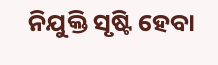ନିଯୁକ୍ତି ସୃଷ୍ଟି ହେବା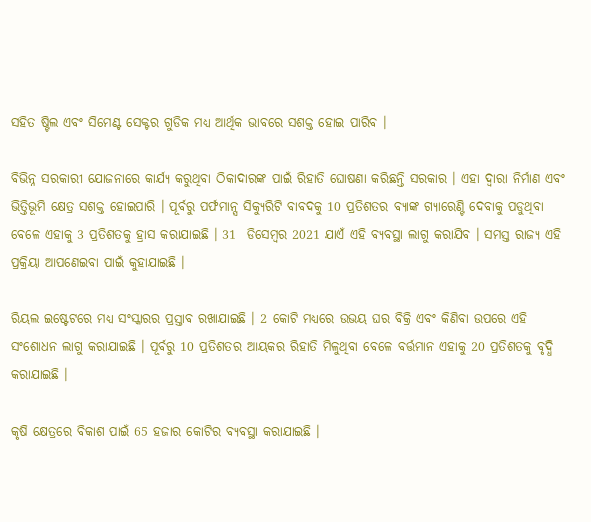ସହିତ ଷ୍ଟିଲ ଏବଂ ସିମେଣ୍ଟ ସେକ୍ଟର ଗୁଡିକ ମଧ୍ୟ ଆର୍ଥିକ ଭାବରେ ସଶକ୍ତ ହୋଇ ପାରିବ ।

ବିଭିନ୍ନ ସରକାରୀ ଯୋଜନାରେ କାର୍ଯ୍ୟ କରୁଥିବା ଠିକାଦାରଙ୍କ ପାଇଁ ରିହାତି ଘୋଷଣା କରିଛନ୍ତି ସରକାର । ଏହା ଦ୍ୱାରା ନିର୍ମାଣ ଏବଂ ଭିତ୍ତିଭୂମି କ୍ଷେତ୍ର ସଶକ୍ତ ହୋଇପାରି । ପୂର୍ବରୁ ପର୍ଫମାନ୍ସ ସିକ୍ୟୁରିଟି ବାବଦକୁ 10 ପ୍ରତିଶତର ବ୍ୟାଙ୍କ ଗ୍ୟାରେଣ୍ଟି ଦେବାକୁ ପଡୁଥିବା ବେଳେ ଏହାକୁ 3 ପ୍ରତିଶତକୁ ହ୍ରାସ କରାଯାଇଛି । 31  ଡିସେମ୍ବର 2021 ଯାଏଁ ଏହି ବ୍ୟବସ୍ଥା ଲାଗୁ କରାଯିବ । ସମସ୍ତ ରାଜ୍ୟ ଏହି ପ୍ରକ୍ରିୟା ଆପଣେଇବା ପାଇଁ କୁହାଯାଇଛି ।

ରିୟଲ ଇଷ୍ଟେଟରେ ମଧ୍ୟ ସଂସ୍କାରର ପ୍ରସ୍ତାବ ରଖାଯାଇଛି । 2 କୋଟି ମଧ୍ୟରେ ଉଭୟ ଘର ବିକ୍ରି ଏବଂ କିଣିବା ଉପରେ ଏହି ସଂଶୋଧନ ଲାଗୁ କରାଯାଇଛି । ପୂର୍ବରୁ 10 ପ୍ରତିଶତର ଆୟକର ରିହାତି ମିଳୁଥିବା ବେଳେ ବର୍ତ୍ତମାନ ଏହାକୁ 20 ପ୍ରତିଶତକୁ ବୃଦ୍ଧି କରାଯାଇଛି ।

କୃଷି କ୍ଷେତ୍ରରେ ବିକାଶ ପାଇଁ 65 ହଜାର କୋଟିର ବ୍ୟବସ୍ଥା କରାଯାଇଛି ।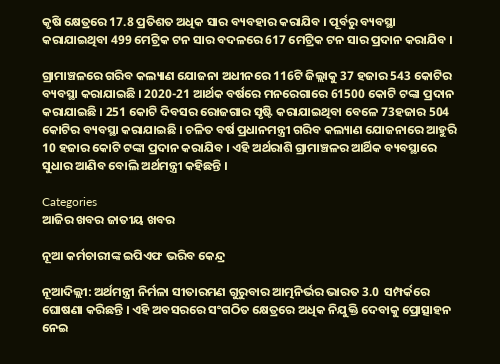କୃଷି କ୍ଷେତ୍ରରେ 17.8 ପ୍ରତିଶତ ଅଧିକ ସାର ବ୍ୟବହାର କରାଯିବ । ପୂର୍ବରୁ ବ୍ୟବସ୍ଥା କରାଯାଇଥିବା 499 ମେଟ୍ରିକ ଟନ ସାର ବଦଳରେ 617 ମେଟ୍ରିକ ଟନ ସାର ପ୍ରଦାନ କରାଯିବ ।

ଗ୍ରାମାଞ୍ଚଳରେ ଗରିବ କଲ୍ୟାଣ ଯୋଜନା ଅଧୀନରେ 116ଟି ଜିଲ୍ଲାକୁ 37 ହଜାର 543 କୋଟିର ବ୍ୟବସ୍ଥା କରାଯାଇଛି । 2020-21 ଆର୍ଥକ ବର୍ଷରେ ମନରେଗାରେ 61500 କୋଟି ଟଙ୍କା ପ୍ରଦାନ କରାଯାଇଛି । 251 କୋଟି ଦିବସର ରୋଜଗାର ସୃଷ୍ଟି କରାଯାଇଥିବା ବେଳେ 73ହଜାର 504 କୋଟିର ବ୍ୟବସ୍ଥା କରାଯାଇଛି । ଚଳିତ ବର୍ଷ ପ୍ରଧାନମନ୍ତ୍ରୀ ଗରିବ କଲ୍ୟାଣ ଯୋଜନାରେ ଆହୁରି 10 ହଜାର କୋଟି ଟଙ୍କା ପ୍ରଦାନ କରାଯିବ । ଏହି ଅର୍ଥରାଶି ଗ୍ରାମାଞ୍ଚଳର ଆର୍ଥିକ ବ୍ୟବସ୍ଥାରେ ସୁଧାର ଆଣିବ ବୋଲି ଅର୍ଥମନ୍ତ୍ରୀ କହିଛନ୍ତି ।

Categories
ଆଜିର ଖବର ଜାତୀୟ ଖବର

ନୂଆ କର୍ମଚାରୀଙ୍କ ଇପିଏଫ ଭରିବ କେନ୍ଦ୍ର

ନୂଆଦିଲ୍ଲୀ: ଅର୍ଥମନ୍ତ୍ରୀ ନିର୍ମଳା ସୀତାରମଣ ଗୁରୁବାର ଆତ୍ମନିର୍ଭର ଭାରତ 3.0  ସମ୍ପର୍କରେ ଘୋଷଣା କରିଛନ୍ତି । ଏହି ଅବସରରେ ସଂଗଠିତ କ୍ଷେତ୍ରରେ ଅଧିକ ନିଯୁକ୍ତି ଦେବାକୁ ପ୍ରୋତ୍ସାହନ ନେଇ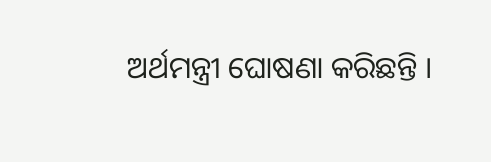ଅର୍ଥମନ୍ତ୍ରୀ ଘୋଷଣା କରିଛନ୍ତି ।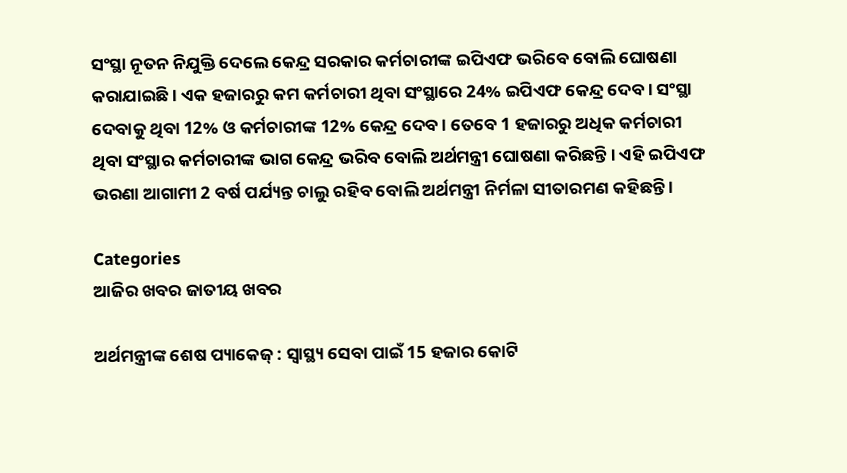ସଂସ୍ଥା ନୂତନ ନିଯୁକ୍ତି ଦେଲେ କେନ୍ଦ୍ର ସରକାର କର୍ମଚାରୀଙ୍କ ଇପିଏଫ ଭରିବେ ବୋଲି ଘୋଷଣା କରାଯାଇଛି । ଏକ ହଜାରରୁ କମ କର୍ମଚାରୀ ଥିବା ସଂସ୍ଥାରେ 24% ଇପିଏଫ କେନ୍ଦ୍ର ଦେବ । ସଂସ୍ଥା ଦେବାକୁ ଥିବା 12% ଓ କର୍ମଚାରୀଙ୍କ 12% କେନ୍ଦ୍ର ଦେବ । ତେବେ 1 ହଜାରରୁ ଅଧିକ କର୍ମଚାରୀ ଥିବା ସଂସ୍ଥାର କର୍ମଚାରୀଙ୍କ ଭାଗ କେନ୍ଦ୍ର ଭରିବ ବୋଲି ଅର୍ଥମନ୍ତ୍ରୀ ଘୋଷଣା କରିଛନ୍ତି । ଏହି ଇପିଏଫ ଭରଣା ଆଗାମୀ 2 ବର୍ଷ ପର୍ଯ୍ୟନ୍ତ ଚାଲୁ ରହିବ ବୋଲି ଅର୍ଥମନ୍ତ୍ରୀ ନିର୍ମଳା ସୀତାରମଣ କହିଛନ୍ତି ।

Categories
ଆଜିର ଖବର ଜାତୀୟ ଖବର

ଅର୍ଥମନ୍ତ୍ରୀଙ୍କ ଶେଷ ପ୍ୟାକେଜ୍‌ : ସ୍ବାସ୍ଥ୍ୟ ସେବା ପାଇଁ 15 ହଜାର କୋଟି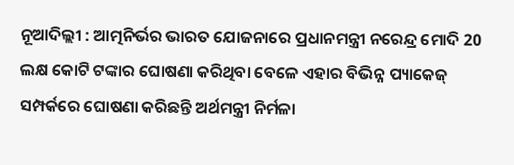ନୂଆଦିଲ୍ଲୀ : ଆତ୍ମନିର୍ଭର ଭାରତ ଯୋଜନାରେ ପ୍ରଧାନମନ୍ତ୍ରୀ ନରେନ୍ଦ୍ର ମୋଦି 20 ଲକ୍ଷ କୋଟି ଟଙ୍କାର ଘୋଷଣା କରିଥିବା ବେଳେ ଏହାର ବିଭିନ୍ନ ପ୍ୟାକେଜ୍‌ ସମ୍ପର୍କରେ ଘୋଷଣା କରିଛନ୍ତି ଅର୍ଥମନ୍ତ୍ରୀ ନିର୍ମଳା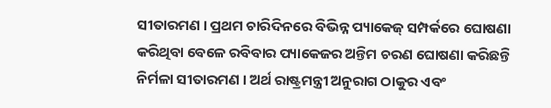ସୀତାରମଣ । ପ୍ରଥମ ଚାରିଦିନରେ ବିଭିନ୍ନ ପ୍ୟାକେଜ୍‌ ସମ୍ପର୍କରେ ଘୋଷଣା କରିଥିବା ବେଳେ ରବିବାର ପ୍ୟାକେଜର ଅନ୍ତିମ ଚରଣ ଘୋଷଣା କରିଛନ୍ତି ନିର୍ମଳା ସୀତାରମଣ । ଅର୍ଥ ରାଷ୍ଟ୍ରମନ୍ତ୍ରୀ ଅନୁରାଗ ଠାକୁର ଏବଂ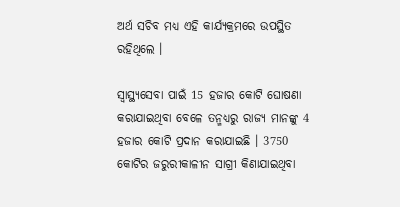ଅର୍ଥ ସଚିବ ମଧ୍ୟ ଏହି କାର୍ଯ୍ୟକ୍ରମରେ ଉପସ୍ଥିତ ରହିଥିଲେ ।

ସ୍ବାସ୍ଥ୍ୟସେବା ପାଇଁ 15 ହଜାର କୋଟି ଘୋଷଣା କରାଯାଇଥିବା ବେଳେ ତନ୍ମଧ୍ୟରୁ ରାଜ୍ୟ ମାନଙ୍କୁ 4 ହଜାର କୋଟି ପ୍ରଦାନ କରାଯାଇଛି । 3750 କୋଟିର ଜରୁରୀକାଳୀନ ସାଗ୍ରୀ କିଣାଯାଇଥିବା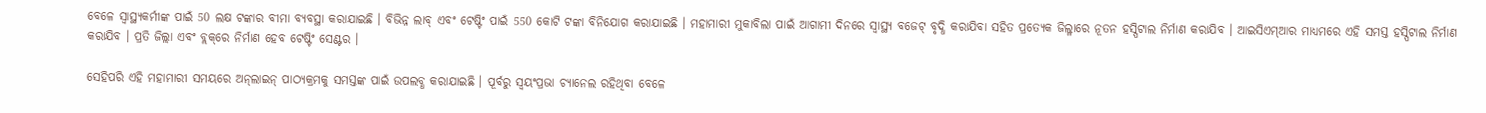ବେଳେ ସ୍ବାସ୍ଥ୍ୟକର୍ମୀଙ୍କ ପାଇଁ 50 ଲକ୍ଷ ଟଙ୍କାର ବୀମା ବ୍ୟବସ୍ଥା କରାଯାଇଛି । ବିଭିନ୍ନ ଲାବ୍‌ ଏବଂ ଟେଷ୍ଟିଂ ପାଇଁ 550 କୋଟି ଟଙ୍କା ବିନିଯୋଗ କରାଯାଇଛି । ମହାମାରୀ ମୁକାବିଲା ପାଇଁ ଆଗାମୀ ଦିନରେ ସ୍ବାସ୍ଥ୍ୟ ବଜେଟ୍‌ ବୃଦ୍ଧି କରାଯିବା ସହିତ ପ୍ରତ୍ୟେକ ଜିଲ୍ଳାରେ ନୂତନ ହସ୍ପିଟାଲ ନିର୍ମାଣ କରାଯିବ । ଆଇସିଏମ୍‌ଆର ମାଧ୍ୟମରେ ଏହି ସମସ୍ତ ହସ୍ପିଟାଲ ନିର୍ମାଣ କରାଯିବ । ପ୍ରତି ଜିଲ୍ଲା ଏବଂ ବ୍ଲକ୍‌ରେ ନିର୍ମାଣ ହେବ ଟେଷ୍ଟିଂ ସେଣ୍ଟର ।

ସେହିପରି ଏହି ମହାମାରୀ ସମୟରେ ଅନ୍‌ଲାଇନ୍‌ ପାଠ୍ୟକ୍ରମକୁ ସମସ୍ତଙ୍କ ପାଇଁ ଉପଲବ୍ଧ କରାଯାଇଛି । ପୂର୍ବରୁ ସ୍ବୟଂପ୍ରଭା ଚ୍ୟାନେଲ ରହିଥିବା ବେଳେ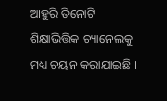ଆହୁରି ତିନୋଟି ଶିକ୍ଷାଭିତ୍ତିକ ଚ୍ୟାନେଲକୁ ମଧ୍ୟ ଚୟନ କରାଯାଇଛି ।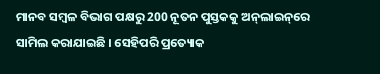ମାନବ ସମ୍ବଳ ବିଭାଗ ପକ୍ଷରୁ 200 ନୂତନ ପୁସ୍ତକକୁ ଅନ୍‌ଲାଇନ୍‌ରେ ସାମିଲ କରାଯାଇଛି । ସେହିପରି ପ୍ରତ୍ୟୋକ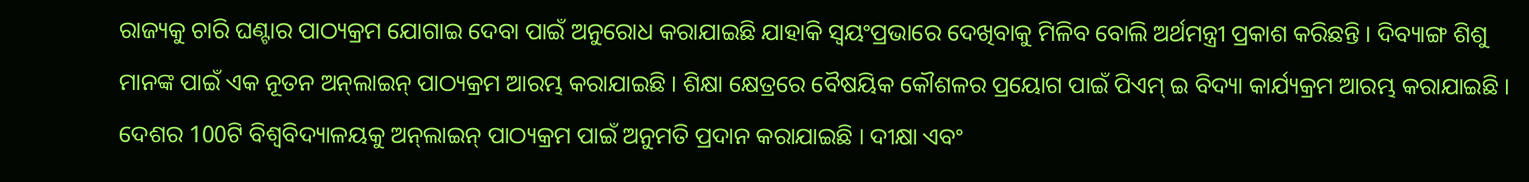ରାଜ୍ୟକୁ ଚାରି ଘଣ୍ଟାର ପାଠ୍ୟକ୍ରମ ଯୋଗାଇ ଦେବା ପାଇଁ ଅନୁରୋଧ କରାଯାଇଛି ଯାହାକି ସ୍ବୟଂପ୍ରଭାରେ ଦେଖିବାକୁ ମିଳିବ ବୋଲି ଅର୍ଥମନ୍ତ୍ରୀ ପ୍ରକାଶ କରିଛନ୍ତି । ଦିବ୍ୟାଙ୍ଗ ଶିଶୁ ମାନଙ୍କ ପାଇଁ ଏକ ନୂତନ ଅନ୍‌ଲାଇନ୍‌ ପାଠ୍ୟକ୍ରମ ଆରମ୍ଭ କରାଯାଇଛି । ଶିକ୍ଷା କ୍ଷେତ୍ରରେ ବୈଷୟିକ କୌଶଳର ପ୍ରୟୋଗ ପାଇଁ ପିଏମ୍‌ ଇ ବିଦ୍ୟା କାର୍ଯ୍ୟକ୍ରମ ଆରମ୍ଭ କରାଯାଇଛି । ଦେଶର 100ଟି ବିଶ୍ବବିଦ୍ୟାଳୟକୁ ଅନ୍‌ଲାଇନ୍‌ ପାଠ୍ୟକ୍ରମ ପାଇଁ ଅନୁମତି ପ୍ରଦାନ କରାଯାଇଛି । ଦୀକ୍ଷା ଏବଂ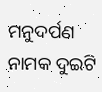ମନୁଦର୍ପଣ ନାମକ ଦୁଇଟି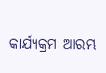କାର୍ଯ୍ୟକ୍ରମ ଆରମ୍ଭ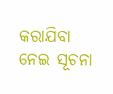କରାଯିବା ନେଇ ସୂଚନା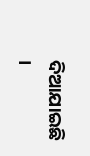ଦିଆଯାଇଛି ।